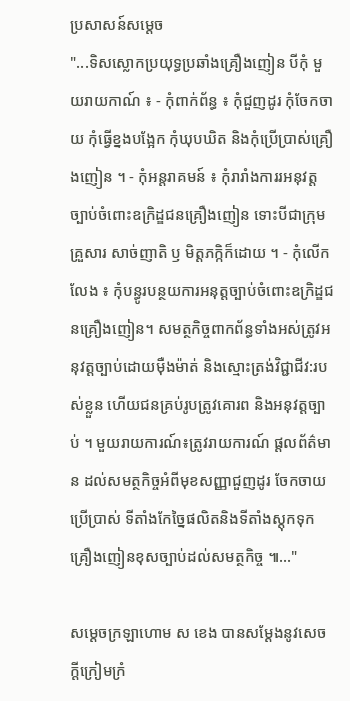ប្រសាសន៍សម្តេច
"...ទិសស្លោកប្រយុទ្ធប្រឆាំងគ្រឿងញៀន បីកុំ មួយរាយកាណ៍ ៖ - កុំពាក់ព័ន្ធ ៖ កុំជួញដូរ កុំចែកចាយ កុំធ្វើខ្នងបង្អែក កុំឃុបឃិត និងកុំប្រើប្រាស់គ្រឿងញៀន ។ - កុំអន្តរាគមន៍ ៖ កុំរារាំងការរអនុវត្តច្បាប់ចំពោះឧក្រិដ្ឌជនគ្រឿងញៀន ទោះបីជាក្រុមគ្រួសារ សាច់ញាតិ ឫ មិត្តភក្កិក៏ដោយ ។ - កុំលើកលែង ៖ កុំបន្ធូរបន្ថយការអនុត្តច្បាប់ចំពោះឧក្រិដ្ឌជនគ្រឿងញៀន។ សមត្ថកិច្ចពាកព័ន្ធទាំងអស់ត្រូវអនុវត្តច្បាប់ដោយមុឺងម៉ាត់ និងស្មោះត្រង់វិជ្ជាជីវ:របស់ខ្លួន ហើយជនគ្រប់រូបត្រូវគោរព និងអនុវត្តច្បាប់ ។ មួយរាយការណ៍៖ត្រូវរាយការណ៍ ផ្តលព័ត៌មាន ដល់សមត្ថកិច្ចអំពីមុខសញ្ញាជួញដូរ ចែកចាយ ប្រើប្រាស់ ទីតាំងកែច្នៃផលិតនិងទីតាំងស្តុកទុកគ្រឿងញៀនខុសច្បាប់ដល់សមត្ថកិច្ច ៕..."

សម្ដេចក្រឡាហោម ស ខេង បានសម្ដែងនូវសេចក្ដីក្រៀមក្រំ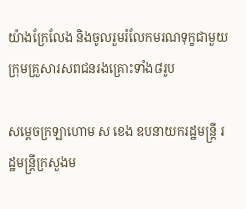យ៉ាងក្រែលែង និងចូលរួមរំលែកមរណទុក្ខជាមួយក្រុមគ្រួសារសពជនរងគ្រោះទាំង៨រូប

សម្ដេចក្រឡាហោម ស ខេង ឧបនាយករដ្ឋមន្ត្រី រដ្ឋមន្ត្រីក្រសួងម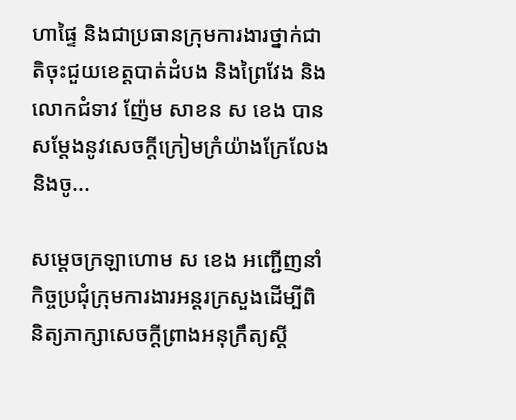ហាផ្ទៃ និងជាប្រធានក្រុមការងារថ្នាក់ជាតិចុះជួយខេត្តបាត់ដំបង និងព្រៃវែង និងលោកជំទាវ ញ៉ែម សាខន ស ខេង បានសម្ដែងនូវសេចក្ដីក្រៀមក្រំយ៉ាងក្រែលែង និងចូ...

សម្ដេចក្រឡាហោម ស ខេង អញ្ជើញនាំកិច្ចប្រជុំក្រុមការងារអន្តរក្រសួងដើម្បីពិនិត្យភាក្សាសេចក្ដីព្រាងអនុក្រឹត្យស្ដី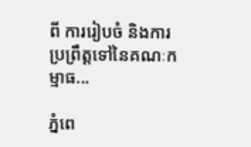ពី ការរៀបចំ និងការប្រព្រឹត្តទៅនៃគណៈកម្មាធ...

ភ្នំពេ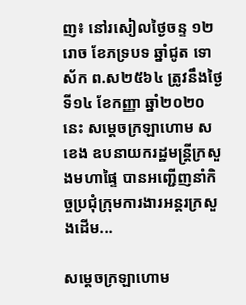ញ៖ នៅរសៀលថ្ងៃចន្ទ ១២រោច ខែភទ្របទ ឆ្នាំជូត ទោស័ក ព.ស២៥៦៤ ត្រូវនឹងថ្ងៃទី១៤ ខែកញ្ញា ឆ្នាំ២០២០នេះ សម្ដេចក្រឡាហោម ស ខេង ឧបនាយករដ្ឋមន្ត្រីក្រសួងមហាផ្ទៃ បានអញ្ជើញនាំកិច្ចប្រជុំក្រុមការងារអន្តរក្រសួងដើម...

សម្ដេចក្រឡាហោម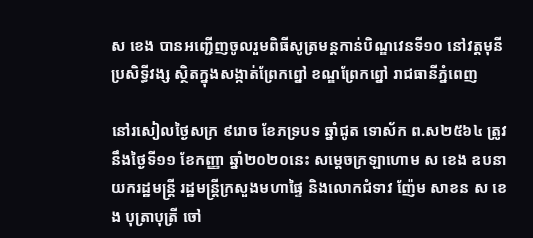ស ខេង បានអញ្ជើញចូលរួមពិធីសូត្រមន្តកាន់បិណ្ឌវេនទី១០ នៅវត្តមុនីប្រសិទ្ធីវង្ស ស្ថិតក្នុងសង្កាត់ព្រែកព្នៅ ខណ្ឌព្រែកព្នៅ រាជធានីភ្នំពេញ

នៅរសៀលថ្ងៃសក្រ ៩រោច ខែភទ្របទ ឆ្នាំជូត ទោស័ក ព.ស២៥៦៤ ត្រូវនឹងថ្ងៃទី១១ ខែកញ្ញា ឆ្នាំ២០២០នេះ សម្ដេចក្រឡាហោម ស ខេង ឧបនាយករដ្ឋមន្ត្រី រដ្ឋមន្ត្រីក្រសួងមហាផ្ទៃ និងលោកជំទាវ ញ៉ែម សាខន ស ខេង បុត្រាបុត្រី ចៅ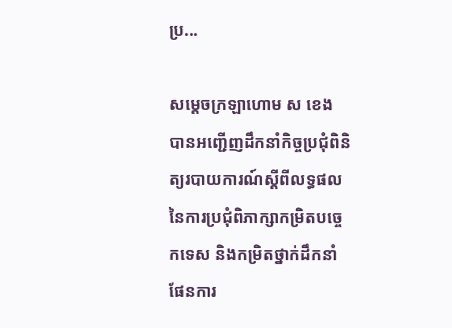ប្រ...

សម្ដេចក្រឡាហោម ស ខេង បានអញ្ជើញដឹកនាំកិច្ចប្រជុំពិនិត្យរបាយការណ៍ស្ដីពីលទ្ធផលនៃការប្រជុំពិភាក្សាកម្រិតបច្ចេកទេស និងកម្រិតថ្នាក់ដឹកនាំ ផែនការ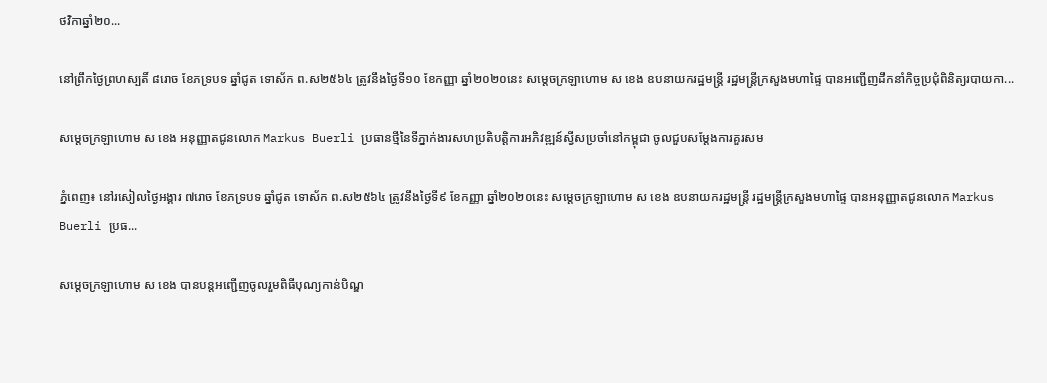ថវិកាឆ្នាំ២០...

នៅព្រឹកថ្ងៃព្រហស្បតិ៍ ៨រោច ខែភទ្របទ ឆ្នាំជូត ទោស័ក ព.ស២៥៦៤ ត្រូវនឹងថ្ងៃទី១០ ខែកញ្ញា ឆ្នាំ២០២០នេះ សម្ដេចក្រឡាហោម ស ខេង ឧបនាយករដ្ឋមន្ត្រី រដ្ឋមន្ត្រីក្រសួងមហាផ្ទៃ បានអញ្ជើញដឹកនាំកិច្ចប្រជុំពិនិត្យរបាយកា...

សម្ដេចក្រឡាហោម ស ខេង អនុញ្ញាតជូនលោក Markus Buerli ប្រធានថ្មីនៃទីភ្នាក់ងារសហប្រតិបត្តិការអភិវឌ្ឍន៍ស្វីសប្រចាំនៅកម្ពុជា ចូលជួបសម្ដែងការគួរសម

ភ្នំពេញ៖ នៅរសៀលថ្ងៃអង្គារ ៧រោច ខែភទ្របទ ឆ្នាំជូត ទោស័ក ព.ស២៥៦៤ ត្រូវនឹងថ្ងៃទី៩ ខែកញ្ញា ឆ្នាំ២០២០នេះ សម្ដេចក្រឡាហោម ស ខេង ឧបនាយករដ្ឋមន្ត្រី រដ្ឋមន្ត្រីក្រសួងមហាផ្ទៃ បានអនុញ្ញាតជូនលោក Markus Buerli ប្រធ...

សម្ដេចក្រឡាហោម ស ខេង បានបន្តអញ្ជើញចូលរួមពិធីបុណ្យកាន់បិណ្ឌ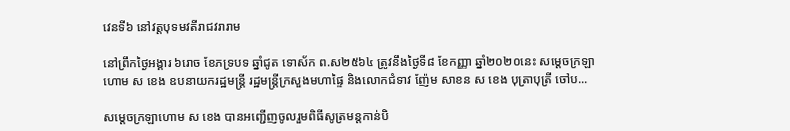វេនទី៦ នៅវត្តបុទមវតីរាជវរារាម

នៅព្រឹកថ្ងៃអង្គារ ៦រោច ខែភទ្របទ ឆ្នាំជូត ទោស័ក ព.ស២៥៦៤ ត្រូវនឹងថ្ងៃទី៨ ខែកញ្ញា ឆ្នាំ២០២០នេះ សម្ដេចក្រឡាហោម ស ខេង ឧបនាយករដ្ឋមន្ត្រី រដ្ឋមន្ត្រីក្រសួងមហាផ្ទៃ និងលោកជំទាវ ញ៉ែម សាខន ស ខេង បុត្រាបុត្រី ចៅប...

សម្ដេចក្រឡាហោម ស ខេង បានអញ្ជើញចូលរួមពិធីសូត្រមន្តកាន់បិ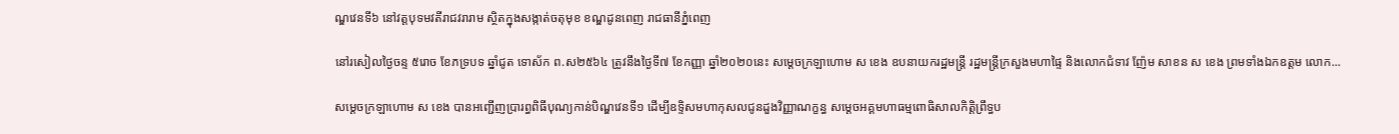ណ្ឌវេនទី៦ នៅវត្តបុទមវតីរាជវរារាម ស្ថិតក្នុងសង្កាត់ចតុមុខ ខណ្ឌដូនពេញ រាជធានីភ្នំពេញ

នៅរសៀលថ្ងៃចន្ទ ៥រោច ខែភទ្របទ ឆ្នាំជូត ទោស័ក ព.ស២៥៦៤ ត្រូវនឹងថ្ងៃទី៧ ខែកញ្ញា ឆ្នាំ២០២០នេះ សម្ដេចក្រឡាហោម ស ខេង ឧបនាយករដ្ឋមន្ត្រី រដ្ឋមន្ត្រីក្រសួងមហាផ្ទៃ និងលោកជំទាវ ញ៉ែម សាខន ស ខេង ព្រមទាំងឯកឧត្តម លោក...

សម្ដេចក្រឡាហោម ស ខេង បានអញ្ជើញប្រារព្ធពិធីបុណ្យកាន់បិណ្ឌវេនទី១ ដើម្បីឧទ្ទិសមហាកុសលជូនដួងវិញ្ញាណក្ខន្ធ សម្ដេចអគ្គមហាធម្មពោធិសាលកិត្តិព្រឹទ្ធប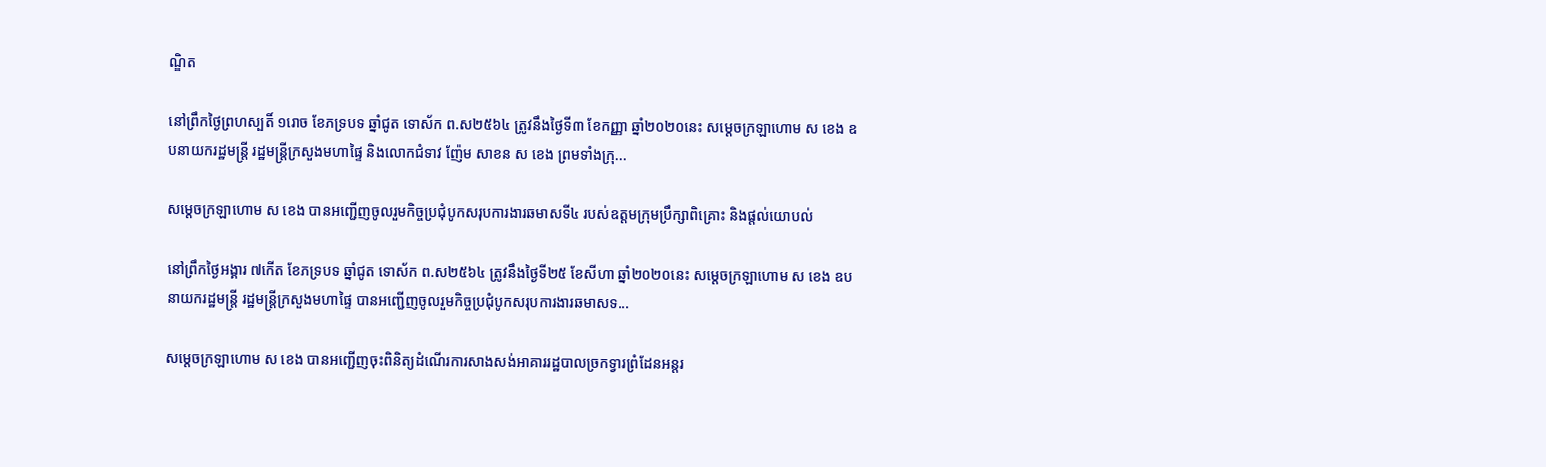ណ្ឌិត

នៅព្រឹកថ្ងៃព្រហស្បតិ៍ ១រោច ខែភទ្របទ ឆ្នាំជូត ទោស័ក ព.ស២៥៦៤ ត្រូវនឹងថ្ងៃទី៣ ខែកញ្ញា ឆ្នាំ២០២០នេះ សម្ដេចក្រឡាហោម ស ខេង ឧបនាយករដ្ឋមន្រ្តី រដ្ឋមន្រ្តីក្រសួងមហាផ្ទៃ និងលោកជំទាវ ញ៉ែម សាខន ស ខេង ព្រមទាំងក្រុ...

សម្ដេចក្រឡាហោម ស ខេង បានអញ្ជើញចូលរួមកិច្ចប្រជុំបូកសរុបការងារឆមាសទី៤ របស់ឧត្តមក្រុមប្រឹក្សាពិគ្រោះ និងផ្តល់យោបល់

នៅព្រឹកថ្ងៃអង្គារ ៧កើត ខែភទ្របទ ឆ្នាំជូត ទោស័ក ព.ស២៥៦៤ ត្រូវនឹងថ្ងៃទី២៥ ខែសីហា ឆ្នាំ២០២០នេះ សម្ដេចក្រឡាហោម ស ខេង ឧបនាយករដ្ឋមន្ត្រី រដ្ឋមន្ត្រីក្រសួងមហាផ្ទៃ បានអញ្ជើញចូលរួមកិច្ចប្រជុំបូកសរុបការងារឆមាសទ...

សម្តេចក្រឡាហោម ស ខេង បានអញ្ជើញចុះពិនិត្យដំណើរការសាងសង់អាគាររដ្ឋបាលច្រកទ្វារព្រំដែនអន្តរ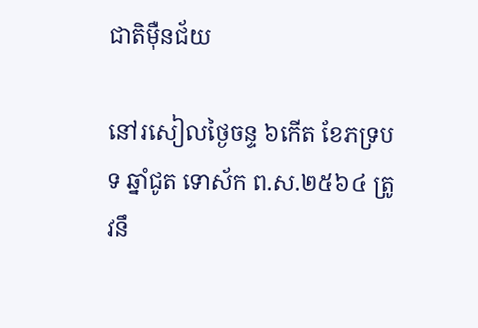ជាតិម៉ឺនជ័យ

នៅរសៀលថ្ងៃចន្ទ ៦កើត ខែភទ្របទ ឆ្នាំជូត ទោស័ក ព.ស.២៥៦៤ ត្រូវនឹ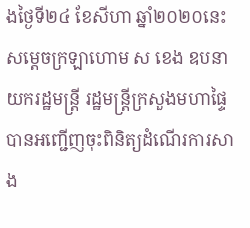ងថ្ងៃទី២៤ ខែសីហា ឆ្នាំ២០២០នេះ សម្តេចក្រឡាហោម ស ខេង ឧបនាយករដ្ឋមន្ត្រី រដ្ឋមន្ត្រីក្រសួងមហាផ្ទៃ បានអញ្ជើញចុះពិនិត្យដំណើរការសាង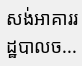សង់អាគាររដ្ឋបាលច...